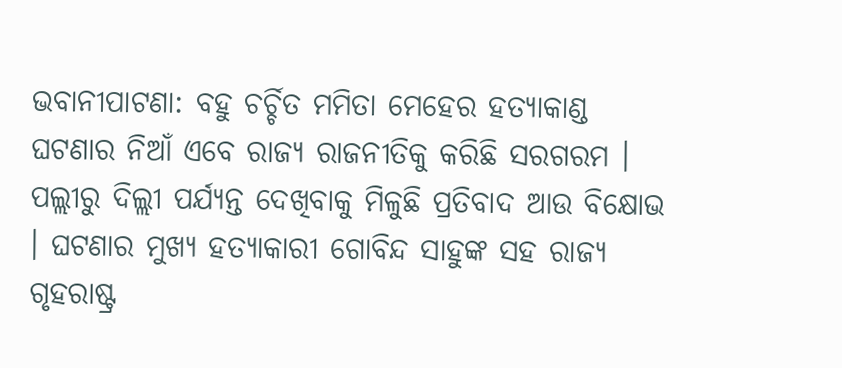ଭବାନୀପାଟଣା: ବହୁ ଚର୍ଚ୍ଚିତ ମମିତା ମେହେର ହତ୍ୟାକାଣ୍ଡ ଘଟଣାର ନିଆଁ ଏବେ ରାଜ୍ୟ ରାଜନୀତିକୁ କରିଛି ସରଗରମ । ପଲ୍ଲୀରୁ ଦିଲ୍ଲୀ ପର୍ଯ୍ୟନ୍ତ ଦେଖିବାକୁ ମିଳୁଛି ପ୍ରତିବାଦ ଆଉ ବିକ୍ଷୋଭ । ଘଟଣାର ମୁଖ୍ୟ ହତ୍ୟାକାରୀ ଗୋବିନ୍ଦ ସାହୁଙ୍କ ସହ ରାଜ୍ୟ ଗୃହରାଷ୍ଟ୍ର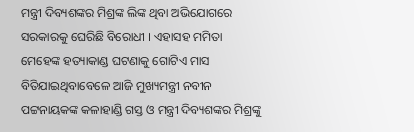ମନ୍ତ୍ରୀ ଦିବ୍ୟଶଙ୍କର ମିଶ୍ରଙ୍କ ଲିଙ୍କ ଥିବା ଅଭିଯୋଗରେ ସରକାରକୁ ଘେରିଛି ବିରୋଧୀ । ଏହାସହ ମମିତା ମେହେଙ୍କ ହତ୍ୟାକାଣ୍ଡ ଘଟଣାକୁ ଗୋଟିଏ ମାସ ବିତିଯାଇଥିବାବେଳେ ଆଜି ମୁଖ୍ୟମନ୍ତ୍ରୀ ନବୀନ ପଟ୍ଟନାୟକଙ୍କ କଳାହାଣ୍ଡି ଗସ୍ତ ଓ ମନ୍ତ୍ରୀ ଦିବ୍ୟଶଙ୍କର ମିଶ୍ରଙ୍କୁ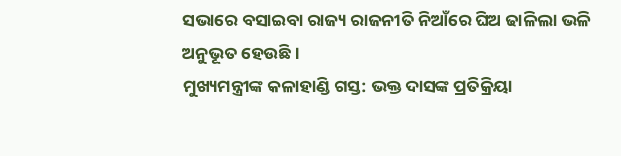ସଭାରେ ବସାଇବା ରାଜ୍ୟ ରାଜନୀତି ନିଆଁରେ ଘିଅ ଢାଳିଲା ଭଳି ଅନୁଭୂତ ହେଉଛି ।
ମୁଖ୍ୟମନ୍ତ୍ରୀଙ୍କ କଳାହାଣ୍ଡି ଗସ୍ତ: ଭକ୍ତ ଦାସଙ୍କ ପ୍ରତିକ୍ରିୟା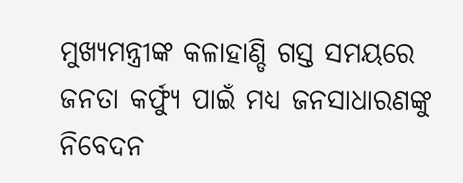ମୁଖ୍ୟମନ୍ତ୍ରୀଙ୍କ କଳାହାଣ୍ଡି ଗସ୍ତ ସମୟରେ ଜନତା କର୍ଫ୍ୟୁ ପାଇଁ ମଧ୍ୟ ଜନସାଧାରଣଙ୍କୁ ନିବେଦନ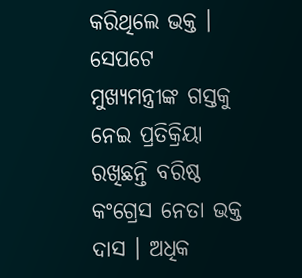କରିଥିଲେ ଭକ୍ତ । ସେପଟେ ମୁଖ୍ୟମନ୍ତ୍ରୀଙ୍କ ଗସ୍ତକୁ ନେଇ ପ୍ରତିକ୍ରିୟା ରଖିଛନ୍ତି ବରିଷ୍ଠ କଂଗ୍ରେସ ନେତା ଭକ୍ତ ଦାସ । ଅଧିକ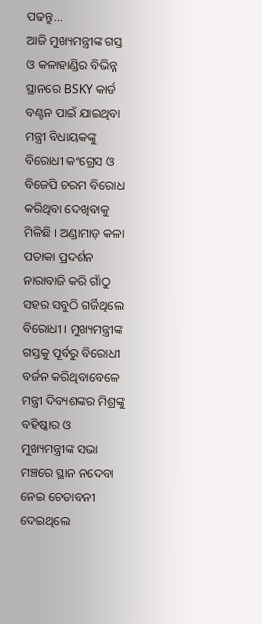ପଢନ୍ତୁ...
ଆଜି ମୁଖ୍ୟମନ୍ତ୍ରୀଙ୍କ ଗସ୍ତ ଓ କଳାହାଣ୍ଡିର ବିଭିନ୍ନ ସ୍ଥାନରେ BSKY କାର୍ଡ ବଣ୍ଟନ ପାଇଁ ଯାଇଥିବା ମନ୍ତ୍ରୀ ବିଧାୟକଙ୍କୁ ବିରୋଧୀ କଂଗ୍ରେସ ଓ ବିଜେପି ଚରମ ବିରୋଧ କରିଥିବା ଦେଖିବାକୁ ମିଳିଛି । ଅଣ୍ଡାମାଡ଼ କଳା ପତାକା ପ୍ରଦର୍ଶନ ନାରାବାଜି କରି ଗାଁଠୁ ସହର ସବୁଠି ଗର୍ଜିଥିଲେ ବିରୋଧୀ । ମୁଖ୍ୟମନ୍ତ୍ରୀଙ୍କ ଗସ୍ତକୁ ପୂର୍ବରୁ ବିରୋଧୀ ବର୍ଜନ କରିଥିବାବେଳେ ମନ୍ତ୍ରୀ ଦିବ୍ୟଶଙ୍କର ମିଶ୍ରଙ୍କୁ ବହିଷ୍କାର ଓ ମୁଖ୍ୟମନ୍ତ୍ରୀଙ୍କ ସଭା ମଞ୍ଚରେ ସ୍ଥାନ ନଦେବା ନେଇ ଚେତାବନୀ ଦେଇଥିଲେ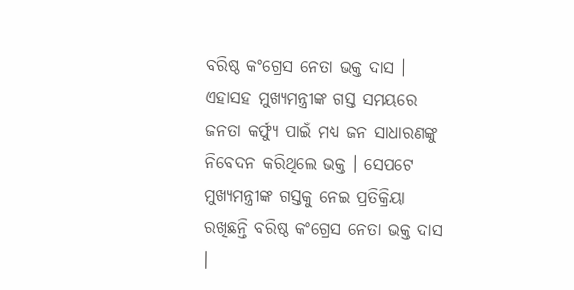ବରିଷ୍ଠ କଂଗ୍ରେସ ନେତା ଭକ୍ତ ଦାସ । ଏହାସହ ମୁଖ୍ୟମନ୍ତ୍ରୀଙ୍କ ଗସ୍ତ ସମୟରେ ଜନତା କର୍ଫ୍ୟୁ ପାଇଁ ମଧ୍ୟ ଜନ ସାଧାରଣଙ୍କୁ ନିବେଦନ କରିଥିଲେ ଭକ୍ତ । ସେପଟେ ମୁଖ୍ୟମନ୍ତ୍ରୀଙ୍କ ଗସ୍ତକୁ ନେଇ ପ୍ରତିକ୍ରିୟା ରଖିଛନ୍ତି ବରିଷ୍ଠ କଂଗ୍ରେସ ନେତା ଭକ୍ତ ଦାସ ।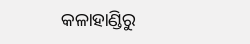କଳାହାଣ୍ଡିରୁ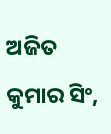ଅଜିତ କୁମାର ସିଂ,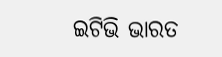ଇଟିଭି ଭାରତ